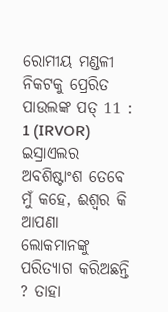ରୋମୀୟ ମଣ୍ଡଳୀ ନିକଟକୁ ପ୍ରେରିତ ପାଉଲଙ୍କ ପତ୍ 11 : 1 (IRVOR)
ଇସ୍ରାଏଲର ଅବଶିଷ୍ଟାଂଶ ତେବେ ମୁଁ କହେ, ଈଶ୍ୱର କି ଆପଣା ଲୋକମାନଙ୍କୁ ପରିତ୍ୟାଗ କରିଅଛନ୍ତି ? ତାହା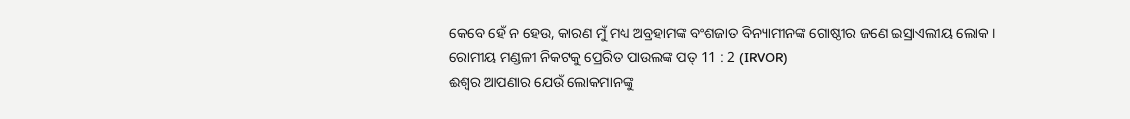କେବେ ହେଁ ନ ହେଉ, କାରଣ ମୁଁ ମଧ୍ୟ ଅବ୍ରହାମଙ୍କ ବଂଶଜାତ ବିନ୍ୟାମୀନଙ୍କ ଗୋଷ୍ଠୀର ଜଣେ ଇସ୍ରାଏଲୀୟ ଲୋକ ।
ରୋମୀୟ ମଣ୍ଡଳୀ ନିକଟକୁ ପ୍ରେରିତ ପାଉଲଙ୍କ ପତ୍ 11 : 2 (IRVOR)
ଈଶ୍ୱର ଆପଣାର ଯେଉଁ ଲୋକମାନଙ୍କୁ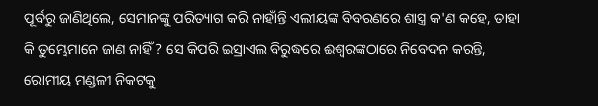ପୂର୍ବରୁ ଜାଣିଥିଲେ, ସେମାନଙ୍କୁ ପରିତ୍ୟାଗ କରି ନାହାଁନ୍ତି ଏଲୀୟଙ୍କ ବିବରଣରେ ଶାସ୍ତ୍ର କ'ଣ କହେ, ତାହା କି ତୁମ୍ଭେମାନେ ଜାଣ ନାହିଁ ? ସେ କିପରି ଇସ୍ରାଏଲ ବିରୁଦ୍ଧରେ ଈଶ୍ୱରଙ୍କଠାରେ ନିବେଦନ କରନ୍ତି,
ରୋମୀୟ ମଣ୍ଡଳୀ ନିକଟକୁ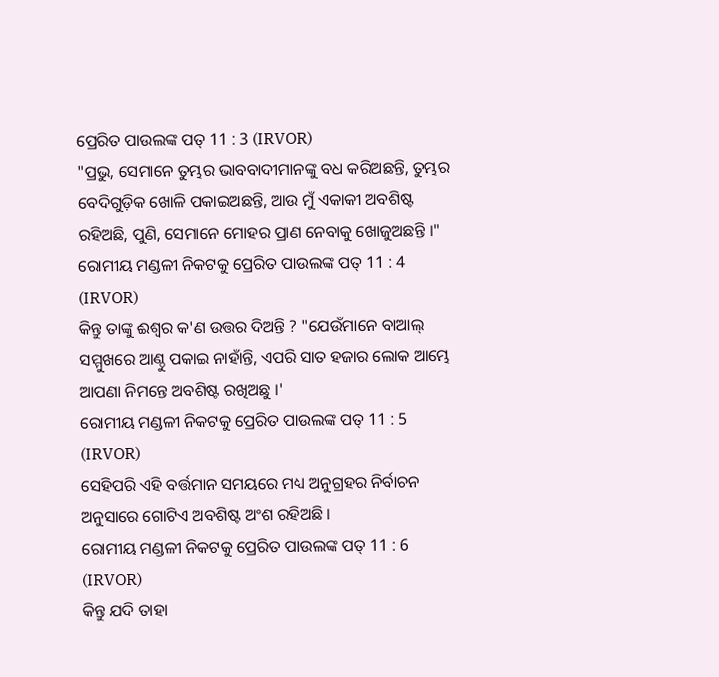ପ୍ରେରିତ ପାଉଲଙ୍କ ପତ୍ 11 : 3 (IRVOR)
"ପ୍ରଭୁ, ସେମାନେ ତୁମ୍ଭର ଭାବବାଦୀମାନଙ୍କୁ ବଧ କରିଅଛନ୍ତି, ତୁମ୍ଭର ବେଦିଗୁଡ଼ିକ ଖୋଳି ପକାଇଅଛନ୍ତି, ଆଉ ମୁଁ ଏକାକୀ ଅବଶିଷ୍ଟ ରହିଅଛି, ପୁଣି, ସେମାନେ ମୋହର ପ୍ରାଣ ନେବାକୁ ଖୋଜୁଅଛନ୍ତି ।"
ରୋମୀୟ ମଣ୍ଡଳୀ ନିକଟକୁ ପ୍ରେରିତ ପାଉଲଙ୍କ ପତ୍ 11 : 4 (IRVOR)
କିନ୍ତୁ ତାଙ୍କୁ ଈଶ୍ୱର କ'ଣ ଉତ୍ତର ଦିଅନ୍ତି ? "ଯେଉଁମାନେ ବାଆଲ୍‍ ସମ୍ମୁଖରେ ଆଣ୍ଠୁ ପକାଇ ନାହାଁନ୍ତି, ଏପରି ସାତ ହଜାର ଲୋକ ଆମ୍ଭେ ଆପଣା ନିମନ୍ତେ ଅବଶିଷ୍ଟ ରଖିଅଛୁ ।'
ରୋମୀୟ ମଣ୍ଡଳୀ ନିକଟକୁ ପ୍ରେରିତ ପାଉଲଙ୍କ ପତ୍ 11 : 5 (IRVOR)
ସେହିପରି ଏହି ବର୍ତ୍ତମାନ ସମୟରେ ମଧ୍ୟ ଅନୁଗ୍ରହର ନିର୍ବାଚନ ଅନୁସାରେ ଗୋଟିଏ ଅବଶିଷ୍ଟ ଅଂଶ ରହିଅଛି ।
ରୋମୀୟ ମଣ୍ଡଳୀ ନିକଟକୁ ପ୍ରେରିତ ପାଉଲଙ୍କ ପତ୍ 11 : 6 (IRVOR)
କିନ୍ତୁ ଯଦି ତାହା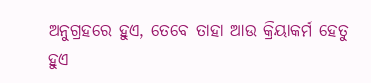ଅନୁଗ୍ରହରେ ହୁଏ, ତେବେ ତାହା ଆଉ କ୍ରିୟାକର୍ମ ହେତୁ ହୁଏ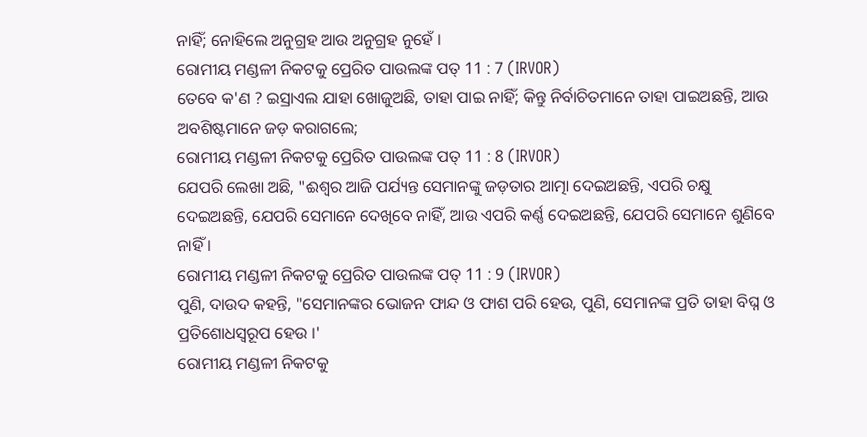ନାହିଁ; ନୋହିଲେ ଅନୁଗ୍ରହ ଆଉ ଅନୁଗ୍ରହ ନୁହେଁ ।
ରୋମୀୟ ମଣ୍ଡଳୀ ନିକଟକୁ ପ୍ରେରିତ ପାଉଲଙ୍କ ପତ୍ 11 : 7 (IRVOR)
ତେବେ କ'ଣ ? ଇସ୍ରାଏଲ ଯାହା ଖୋଜୁଅଛି, ତାହା ପାଇ ନାହିଁ; କିନ୍ତୁ ନିର୍ବାଚିତମାନେ ତାହା ପାଇଅଛନ୍ତି, ଆଉ ଅବଶିଷ୍ଟମାନେ ଜଡ଼ କରାଗଲେ;
ରୋମୀୟ ମଣ୍ଡଳୀ ନିକଟକୁ ପ୍ରେରିତ ପାଉଲଙ୍କ ପତ୍ 11 : 8 (IRVOR)
ଯେପରି ଲେଖା ଅଛି, "ଈଶ୍ୱର ଆଜି ପର୍ଯ୍ୟନ୍ତ ସେମାନଙ୍କୁ ଜଡ଼ତାର ଆତ୍ମା ଦେଇଅଛନ୍ତି, ଏପରି ଚକ୍ଷୁ ଦେଇଅଛନ୍ତି, ଯେପରି ସେମାନେ ଦେଖିବେ ନାହିଁ, ଆଉ ଏପରି କର୍ଣ୍ଣ ଦେଇଅଛନ୍ତି, ଯେପରି ସେମାନେ ଶୁଣିବେ ନାହିଁ ।
ରୋମୀୟ ମଣ୍ଡଳୀ ନିକଟକୁ ପ୍ରେରିତ ପାଉଲଙ୍କ ପତ୍ 11 : 9 (IRVOR)
ପୁଣି, ଦାଉଦ କହନ୍ତି, "ସେମାନଙ୍କର ଭୋଜନ ଫାନ୍ଦ ଓ ଫାଶ ପରି ହେଉ, ପୁଣି, ସେମାନଙ୍କ ପ୍ରତି ତାହା ବିଘ୍ନ ଓ ପ୍ରତିଶୋଧସ୍ୱରୂପ ହେଉ ।'
ରୋମୀୟ ମଣ୍ଡଳୀ ନିକଟକୁ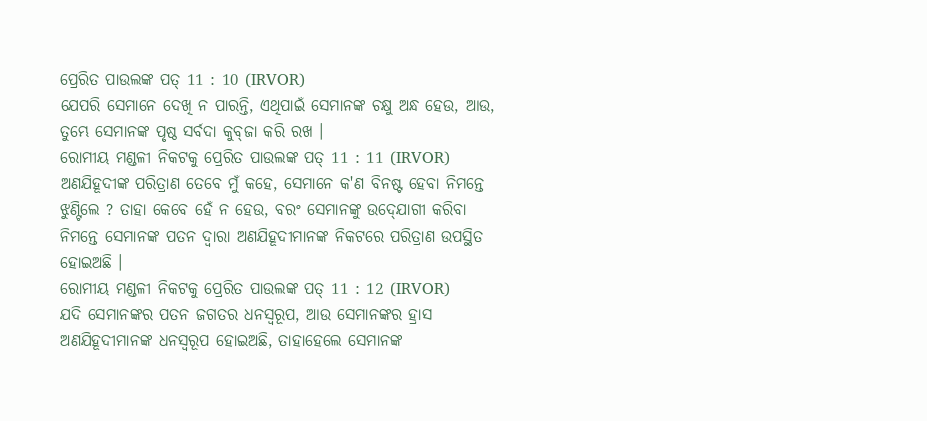ପ୍ରେରିତ ପାଉଲଙ୍କ ପତ୍ 11 : 10 (IRVOR)
ଯେପରି ସେମାନେ ଦେଖି ନ ପାରନ୍ତି, ଏଥିପାଇଁ ସେମାନଙ୍କ ଚକ୍ଷୁ ଅନ୍ଧ ହେଉ, ଆଉ, ତୁମ୍ଭେ ସେମାନଙ୍କ ପୃଷ୍ଠ ସର୍ବଦା କୁବ୍‍ଜା କରି ରଖ ।
ରୋମୀୟ ମଣ୍ଡଳୀ ନିକଟକୁ ପ୍ରେରିତ ପାଉଲଙ୍କ ପତ୍ 11 : 11 (IRVOR)
ଅଣଯିହୂଦୀଙ୍କ ପରିତ୍ରାଣ ତେବେ ମୁଁ କହେ, ସେମାନେ କ'ଣ ବିନଷ୍ଟ ହେବା ନିମନ୍ତେ ଝୁଣ୍ଟିଲେ ? ତାହା କେବେ ହେଁ ନ ହେଉ, ବରଂ ସେମାନଙ୍କୁ ଉଦ୍‍ଯୋଗୀ କରିବା ନିମନ୍ତେ ସେମାନଙ୍କ ପତନ ଦ୍ୱାରା ଅଣଯିହୂଦୀମାନଙ୍କ ନିକଟରେ ପରିତ୍ରାଣ ଉପସ୍ଥିତ ହୋଇଅଛି ।
ରୋମୀୟ ମଣ୍ଡଳୀ ନିକଟକୁ ପ୍ରେରିତ ପାଉଲଙ୍କ ପତ୍ 11 : 12 (IRVOR)
ଯଦି ସେମାନଙ୍କର ପତନ ଜଗତର ଧନସ୍ୱରୂପ, ଆଉ ସେମାନଙ୍କର ହ୍ରାସ ଅଣଯିହୂଦୀମାନଙ୍କ ଧନସ୍ୱରୂପ ହୋଇଅଛି, ତାହାହେଲେ ସେମାନଙ୍କ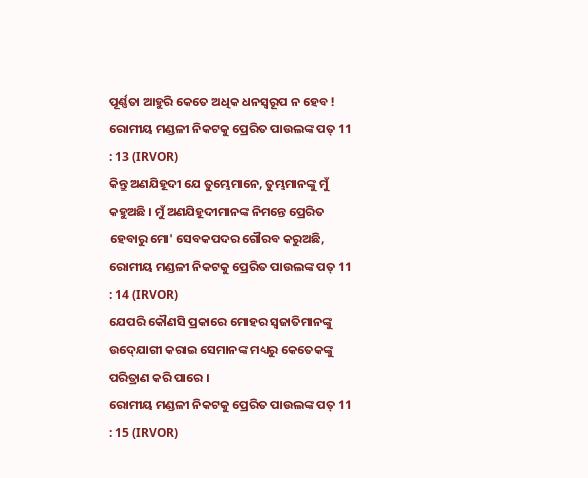ପୂର୍ଣ୍ଣତା ଆହୁରି କେତେ ଅଧିକ ଧନସ୍ୱରୂପ ନ ହେବ !
ରୋମୀୟ ମଣ୍ଡଳୀ ନିକଟକୁ ପ୍ରେରିତ ପାଉଲଙ୍କ ପତ୍ 11 : 13 (IRVOR)
କିନ୍ତୁ ଅଣଯିହୂଦୀ ଯେ ତୁମ୍ଭେମାନେ, ତୁମ୍ଭମାନଙ୍କୁ ମୁଁ କହୁଅଛି । ମୁଁ ଅଣଯିହୂଦୀମାନଙ୍କ ନିମନ୍ତେ ପ୍ରେରିତ ହେବାରୁ ମୋ' ସେବକପଦର ଗୌରବ କରୁଅଛି,
ରୋମୀୟ ମଣ୍ଡଳୀ ନିକଟକୁ ପ୍ରେରିତ ପାଉଲଙ୍କ ପତ୍ 11 : 14 (IRVOR)
ଯେପରି କୌଣସି ପ୍ରକାରେ ମୋହର ସ୍ୱଜାତିମାନଙ୍କୁ ଉଦ୍‍ଯୋଗୀ କରାଇ ସେମାନଙ୍କ ମଧ୍ୟରୁ କେତେକଙ୍କୁ ପରିତ୍ରାଣ କରି ପାରେ ।
ରୋମୀୟ ମଣ୍ଡଳୀ ନିକଟକୁ ପ୍ରେରିତ ପାଉଲଙ୍କ ପତ୍ 11 : 15 (IRVOR)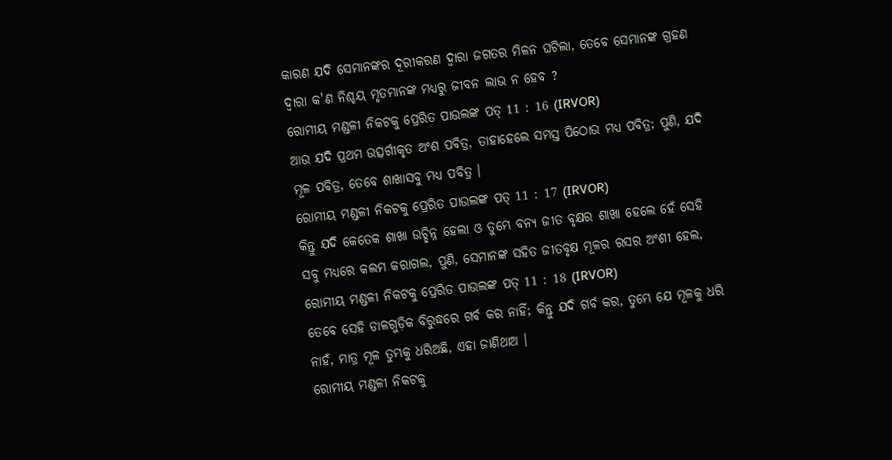କାରଣ ଯଦି ସେମାନଙ୍କର ଦୂରୀକରଣ ଦ୍ୱାରା ଜଗତର ମିଳନ ଘଟିଲା, ତେବେ ସେମାନଙ୍କ ଗ୍ରହଣ ଦ୍ୱାରା କ'ଣ ନିଶ୍ଚୟ ମୃତମାନଙ୍କ ମଧ୍ୟରୁ ଜୀବନ ଲାଭ ନ ହେବ ?
ରୋମୀୟ ମଣ୍ଡଳୀ ନିକଟକୁ ପ୍ରେରିତ ପାଉଲଙ୍କ ପତ୍ 11 : 16 (IRVOR)
ଆଉ ଯଦି ପ୍ରଥମ ଉତ୍ସର୍ଗୀକୃତ ଅଂଶ ପବିତ୍ର, ତାହାହେଲେ ସମସ୍ତ ପିଠୋଉ ମଧ୍ୟ ପବିତ୍ର; ପୁଣି, ଯଦି ମୂଳ ପବିତ୍ର, ତେବେ ଶାଖାସବୁ ମଧ୍ୟ ପବିତ୍ର ।
ରୋମୀୟ ମଣ୍ଡଳୀ ନିକଟକୁ ପ୍ରେରିତ ପାଉଲଙ୍କ ପତ୍ 11 : 17 (IRVOR)
କିନ୍ତୁ ଯଦି କେତେକ ଶାଖା ଉଚ୍ଛିନ୍ନ ହେଲା ଓ ତୁମ୍ଭେ ବନ୍ୟ ଜୀତ ବୃକ୍ଷର ଶାଖା ହେଲେ ହେଁ ସେହି ସବୁ ମଧ୍ୟରେ କଲମ କରାଗଲ, ପୁଣି, ସେମାନଙ୍କ ସହିତ ଜୀତବୃକ୍ଷ ମୂଳର ରସର ଅଂଶୀ ହେଲ,
ରୋମୀୟ ମଣ୍ଡଳୀ ନିକଟକୁ ପ୍ରେରିତ ପାଉଲଙ୍କ ପତ୍ 11 : 18 (IRVOR)
ତେବେ ସେହି ଡାଳଗୁଡ଼ିକ ବିରୁଦ୍ଧରେ ଗର୍ବ କର ନାହିଁ; କିନ୍ତୁ ଯଦି ଗର୍ବ କର, ତୁମ୍ଭେ ଯେ ମୂଳକୁ ଧରି ନାହଁ, ମାତ୍ର ମୂଳ ତୁମ୍ଭକୁ ଧରିଅଛି, ଏହା ଜାଣିଥାଅ ।
ରୋମୀୟ ମଣ୍ଡଳୀ ନିକଟକୁ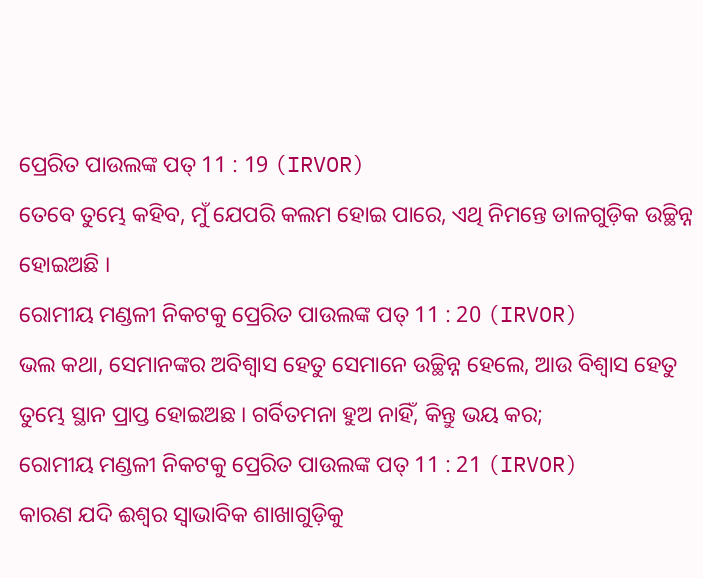ପ୍ରେରିତ ପାଉଲଙ୍କ ପତ୍ 11 : 19 (IRVOR)
ତେବେ ତୁମ୍ଭେ କହିବ, ମୁଁ ଯେପରି କଲମ ହୋଇ ପାରେ, ଏଥି ନିମନ୍ତେ ଡାଳଗୁଡ଼ିକ ଉଚ୍ଛିନ୍ନ ହୋଇଅଛି ।
ରୋମୀୟ ମଣ୍ଡଳୀ ନିକଟକୁ ପ୍ରେରିତ ପାଉଲଙ୍କ ପତ୍ 11 : 20 (IRVOR)
ଭଲ କଥା, ସେମାନଙ୍କର ଅବିଶ୍ୱାସ ହେତୁ ସେମାନେ ଉଚ୍ଛିନ୍ନ ହେଲେ, ଆଉ ବିଶ୍ୱାସ ହେତୁ ତୁମ୍ଭେ ସ୍ଥାନ ପ୍ରାପ୍ତ ହୋଇଅଛ । ଗର୍ବିତମନା ହୁଅ ନାହିଁ, କିନ୍ତୁ ଭୟ କର;
ରୋମୀୟ ମଣ୍ଡଳୀ ନିକଟକୁ ପ୍ରେରିତ ପାଉଲଙ୍କ ପତ୍ 11 : 21 (IRVOR)
କାରଣ ଯଦି ଈଶ୍ୱର ସ୍ୱାଭାବିକ ଶାଖାଗୁଡ଼ିକୁ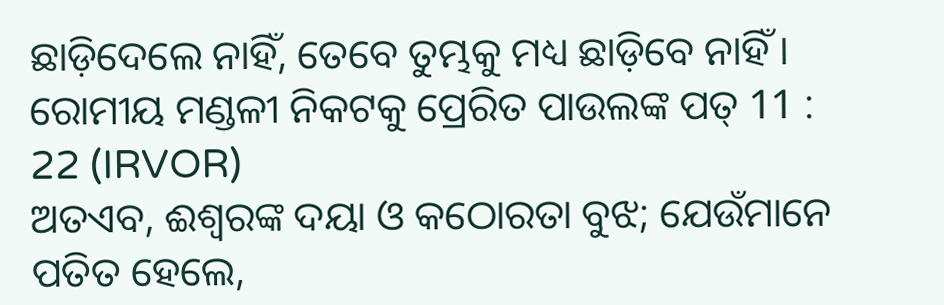ଛାଡ଼ିଦେଲେ ନାହିଁ, ତେବେ ତୁମ୍ଭକୁ ମଧ୍ୟ ଛାଡ଼ିବେ ନାହିଁ ।
ରୋମୀୟ ମଣ୍ଡଳୀ ନିକଟକୁ ପ୍ରେରିତ ପାଉଲଙ୍କ ପତ୍ 11 : 22 (IRVOR)
ଅତଏବ, ଈଶ୍ୱରଙ୍କ ଦୟା ଓ କଠୋରତା ବୁଝ; ଯେଉଁମାନେ ପତିତ ହେଲେ,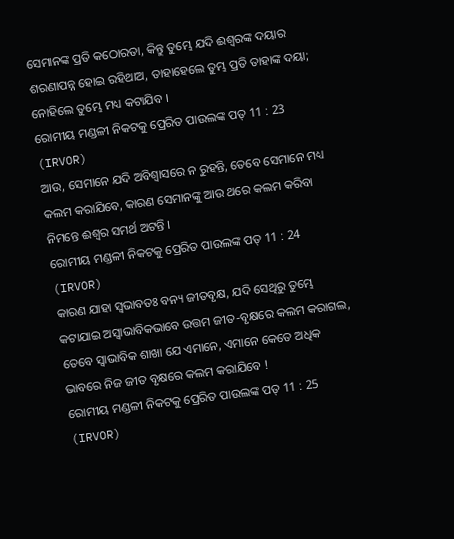ସେମାନଙ୍କ ପ୍ରତି କଠୋରତା, କିନ୍ତୁ ତୁମ୍ଭେ ଯଦି ଈଶ୍ୱରଙ୍କ ଦୟାର ଶରଣାପନ୍ନ ହୋଇ ରହିଥାଅ, ତାହାହେଲେ ତୁମ୍ଭ ପ୍ରତି ତାହାଙ୍କ ଦୟା; ନୋହିଲେ ତୁମ୍ଭେ ମଧ୍ୟ କଟାଯିବ ।
ରୋମୀୟ ମଣ୍ଡଳୀ ନିକଟକୁ ପ୍ରେରିତ ପାଉଲଙ୍କ ପତ୍ 11 : 23 (IRVOR)
ଆଉ, ସେମାନେ ଯଦି ଅବିଶ୍ୱାସରେ ନ ରୁହନ୍ତି, ତେବେ ସେମାନେ ମଧ୍ୟ କଲମ କରାଯିବେ, କାରଣ ସେମାନଙ୍କୁ ଆଉ ଥରେ କଲମ କରିବା ନିମନ୍ତେ ଈଶ୍ୱର ସମର୍ଥ ଅଟନ୍ତି ।
ରୋମୀୟ ମଣ୍ଡଳୀ ନିକଟକୁ ପ୍ରେରିତ ପାଉଲଙ୍କ ପତ୍ 11 : 24 (IRVOR)
କାରଣ ଯାହା ସ୍ୱଭାବତଃ ବନ୍ୟ ଜୀତବୃକ୍ଷ, ଯଦି ସେଥିରୁ ତୁମ୍ଭେ କଟାଯାଇ ଅସ୍ୱାଭାବିକଭାବେ ଉତ୍ତମ ଜୀତ-ବୃକ୍ଷରେ କଲମ କରାଗଲ, ତେବେ ସ୍ୱାଭାବିକ ଶାଖା ଯେ ଏମାନେ, ଏମାନେ କେତେ ଅଧିକ ଭାବରେ ନିଜ ଜୀତ ବୃକ୍ଷରେ କଲମ କରାଯିବେ !
ରୋମୀୟ ମଣ୍ଡଳୀ ନିକଟକୁ ପ୍ରେରିତ ପାଉଲଙ୍କ ପତ୍ 11 : 25 (IRVOR)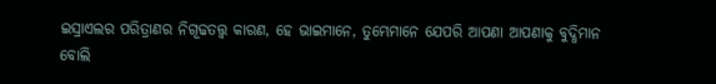ଇସ୍ରାଏଲର ପରିତ୍ରାଣର ନିଗୂଢତତ୍ତ୍ୱ କାରଣ, ହେ ଭାଇମାନେ, ତୁମ୍ଭେମାନେ ଯେପରି ଆପଣା ଆପଣାକୁ ବୁଦ୍ଧିମାନ ବୋଲି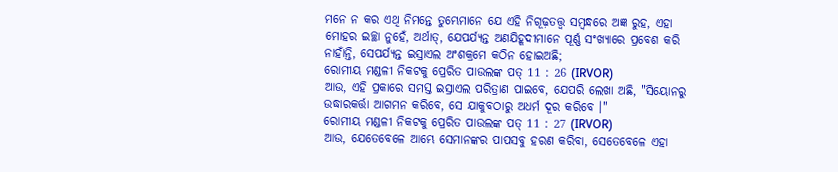ମନେ ନ କର ଏଥି ନିମନ୍ତେ ତୁମ୍ଭେମାନେ ଯେ ଏହି ନିଗୂଢ଼ତତ୍ତ୍ୱ ସମ୍ବନ୍ଧରେ ଅଜ୍ଞ ରୁହ, ଏହା ମୋହର ଇଚ୍ଛା ନୁହେଁ, ଅର୍ଥାତ୍‍, ଯେପର୍ଯ୍ୟନ୍ତ ଅଣଯିହୂଦୀମାନେ ପୂର୍ଣ୍ଣ ସଂଖ୍ୟାରେ ପ୍ରବେଶ କରି ନାହାଁନ୍ତି, ସେପର୍ଯ୍ୟନ୍ତ ଇସ୍ରାଏଲ ଅଂଶକ୍ରମେ କଠିନ ହୋଇଅଛି;
ରୋମୀୟ ମଣ୍ଡଳୀ ନିକଟକୁ ପ୍ରେରିତ ପାଉଲଙ୍କ ପତ୍ 11 : 26 (IRVOR)
ଆଉ, ଏହି ପ୍ରକାରେ ସମସ୍ତ ଇସ୍ରାଏଲ ପରିତ୍ରାଣ ପାଇବେ, ଯେପରି ଲେଖା ଅଛି, "ସିୟୋନରୁ ଉଦ୍ଧାରକର୍ତ୍ତା ଆଗମନ କରିବେ, ସେ ଯାକୁବଠାରୁ ଅଧର୍ମ ଦୂର କରିବେ ।"
ରୋମୀୟ ମଣ୍ଡଳୀ ନିକଟକୁ ପ୍ରେରିତ ପାଉଲଙ୍କ ପତ୍ 11 : 27 (IRVOR)
ଆଉ, ଯେତେବେଳେ ଆମ୍ଭେ ସେମାନଙ୍କର ପାପସବୁ ହରଣ କରିବା, ସେତେବେଳେ ଏହା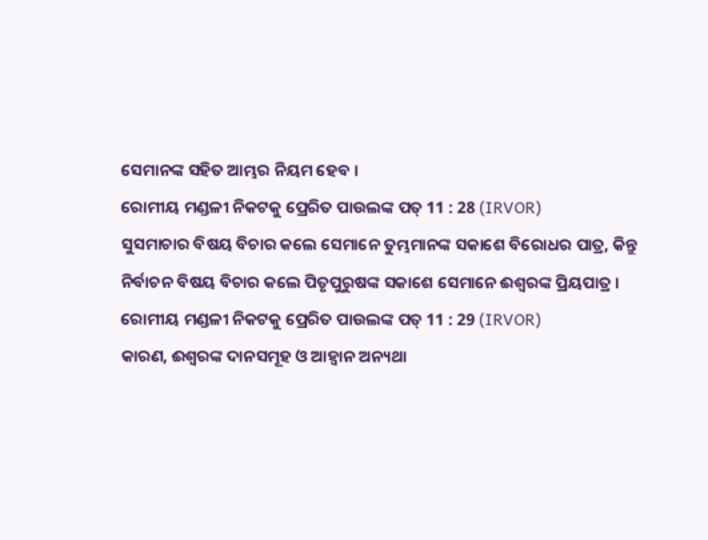ସେମାନଙ୍କ ସହିତ ଆମ୍ଭର ନିୟମ ହେବ ।
ରୋମୀୟ ମଣ୍ଡଳୀ ନିକଟକୁ ପ୍ରେରିତ ପାଉଲଙ୍କ ପତ୍ 11 : 28 (IRVOR)
ସୁସମାଚାର ବିଷୟ ବିଚାର କଲେ ସେମାନେ ତୁମ୍ଭମାନଙ୍କ ସକାଶେ ବିରୋଧର ପାତ୍ର, କିନ୍ତୁ ନିର୍ବାଚନ ବିଷୟ ବିଚାର କଲେ ପିତୃପୁରୁଷଙ୍କ ସକାଶେ ସେମାନେ ଈଶ୍ୱରଙ୍କ ପ୍ରିୟପାତ୍ର ।
ରୋମୀୟ ମଣ୍ଡଳୀ ନିକଟକୁ ପ୍ରେରିତ ପାଉଲଙ୍କ ପତ୍ 11 : 29 (IRVOR)
କାରଣ, ଈଶ୍ୱରଙ୍କ ଦାନସମୂହ ଓ ଆହ୍ୱାନ ଅନ୍ୟଥା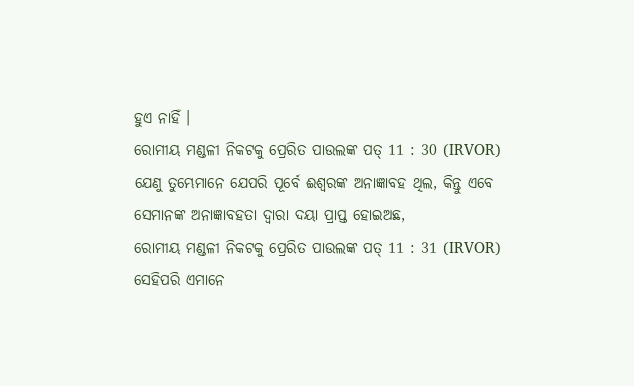ହୁଏ ନାହିଁ ।
ରୋମୀୟ ମଣ୍ଡଳୀ ନିକଟକୁ ପ୍ରେରିତ ପାଉଲଙ୍କ ପତ୍ 11 : 30 (IRVOR)
ଯେଣୁ ତୁମ୍ଭେମାନେ ଯେପରି ପୂର୍ବେ ଈଶ୍ୱରଙ୍କ ଅନାଜ୍ଞାବହ ଥିଲ, କିନ୍ତୁ ଏବେ ସେମାନଙ୍କ ଅନାଜ୍ଞାବହତା ଦ୍ୱାରା ଦୟା ପ୍ରାପ୍ତ ହୋଇଅଛ,
ରୋମୀୟ ମଣ୍ଡଳୀ ନିକଟକୁ ପ୍ରେରିତ ପାଉଲଙ୍କ ପତ୍ 11 : 31 (IRVOR)
ସେହିପରି ଏମାନେ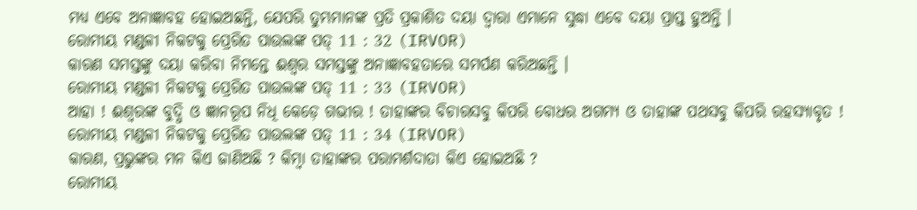ମଧ୍ୟ ଏବେ ଅନାଜ୍ଞାବହ ହୋଇଅଛନ୍ତି, ଯେପରି ତୁମ୍ଭମାନଙ୍କ ପ୍ରତି ପ୍ରକାଶିତ ଦୟା ଦ୍ୱାରା ଏମାନେ ସୁଦ୍ଧା ଏବେ ଦୟା ପ୍ରାପ୍ତ ହୁଅନ୍ତି ।
ରୋମୀୟ ମଣ୍ଡଳୀ ନିକଟକୁ ପ୍ରେରିତ ପାଉଲଙ୍କ ପତ୍ 11 : 32 (IRVOR)
କାରଣ ସମସ୍ତଙ୍କୁ ଦୟା କରିବା ନିମନ୍ତେ ଈଶ୍ୱର ସମସ୍ତଙ୍କୁ ଅନାଜ୍ଞାବହତାରେ ସମର୍ପଣ କରିଅଛନ୍ତି ।
ରୋମୀୟ ମଣ୍ଡଳୀ ନିକଟକୁ ପ୍ରେରିତ ପାଉଲଙ୍କ ପତ୍ 11 : 33 (IRVOR)
ଆହା ! ଈଶ୍ୱରଙ୍କ ବୁଦ୍ଧି ଓ ଜ୍ଞାନରୂପ ନିଧି କେଡ଼େ ଗଭୀର ! ତାହାଙ୍କର ବିଚାରସବୁ କିପରି ବୋଧର ଅଗମ୍ୟ ଓ ତାହାଙ୍କ ପଥସବୁ କିପରି ରହସ୍ୟାବୃତ !
ରୋମୀୟ ମଣ୍ଡଳୀ ନିକଟକୁ ପ୍ରେରିତ ପାଉଲଙ୍କ ପତ୍ 11 : 34 (IRVOR)
କାରଣ, ପ୍ରଭୁଙ୍କର ମନ କିଏ ଜାଣିଅଛି ? କିମ୍ବା ତାହାଙ୍କର ପରାମର୍ଶଦାତା କିଏ ହୋଇଅଛି ?
ରୋମୀୟ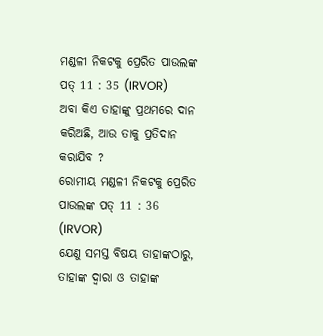ମଣ୍ଡଳୀ ନିକଟକୁ ପ୍ରେରିତ ପାଉଲଙ୍କ ପତ୍ 11 : 35 (IRVOR)
ଅବା କିଏ ତାହାଙ୍କୁ ପ୍ରଥମରେ ଦାନ କରିଅଛି, ଆଉ ତାକୁ ପ୍ରତିଦାନ କରାଯିବ ?
ରୋମୀୟ ମଣ୍ଡଳୀ ନିକଟକୁ ପ୍ରେରିତ ପାଉଲଙ୍କ ପତ୍ 11 : 36 (IRVOR)
ଯେଣୁ ସମସ୍ତ ବିଷୟ ତାହାଙ୍କଠାରୁ, ତାହାଙ୍କ ଦ୍ୱାରା ଓ ତାହାଙ୍କ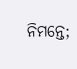ନିମନ୍ତେ;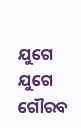ଯୁଗେ ଯୁଗେ ଗୌରବ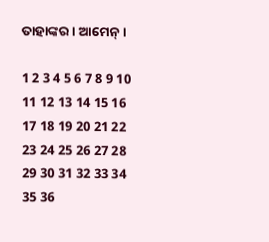ତାହାଙ୍କର । ଆମେନ୍‍ ।

1 2 3 4 5 6 7 8 9 10 11 12 13 14 15 16 17 18 19 20 21 22 23 24 25 26 27 28 29 30 31 32 33 34 35 36